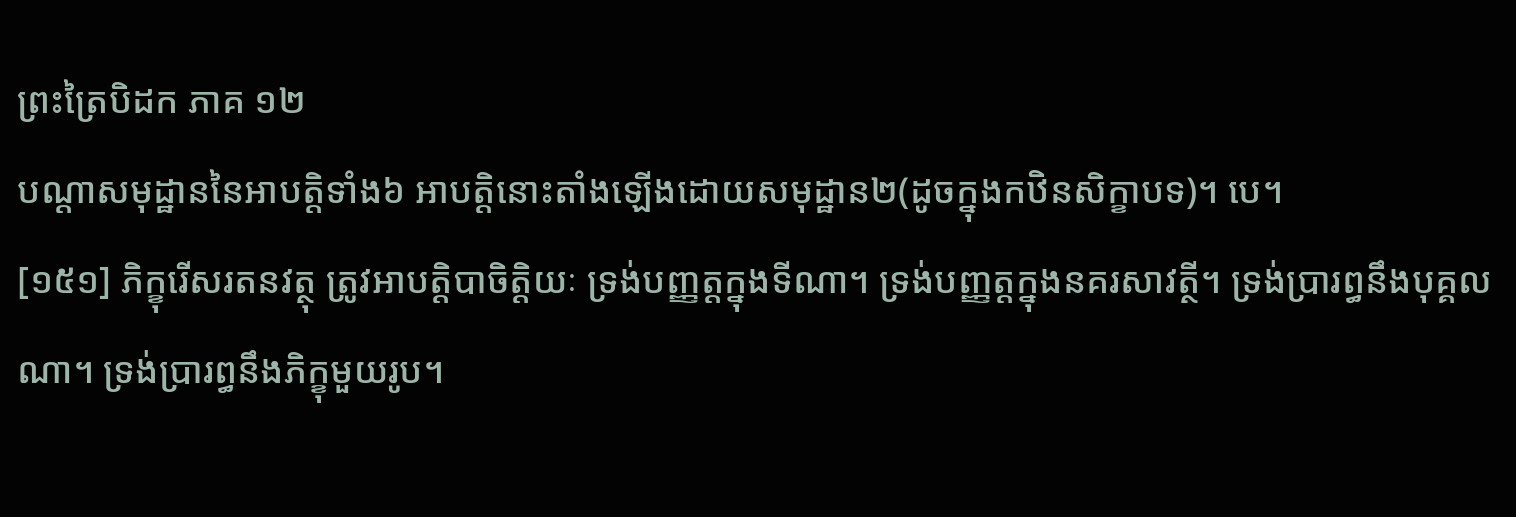ព្រះត្រៃបិដក ភាគ ១២
បណ្ដាសមុដ្ឋាននៃអាបត្ដិទាំង៦ អាបត្ដិនោះតាំងឡើងដោយសមុដ្ឋាន២(ដូចក្នុងកឋិនសិក្ខាបទ)។ បេ។
[១៥១] ភិក្ខុរើសរតនវត្ថុ ត្រូវអាបត្ដិបាចិត្ដិយៈ ទ្រង់បញ្ញត្ដក្នុងទីណា។ ទ្រង់បញ្ញត្ដក្នុងនគរសាវត្ថី។ ទ្រង់ប្រារព្ធនឹងបុគ្គលណា។ ទ្រង់ប្រារព្ធនឹងភិក្ខុមួយរូប។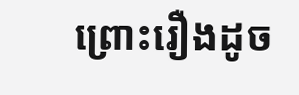ព្រោះរឿងដូច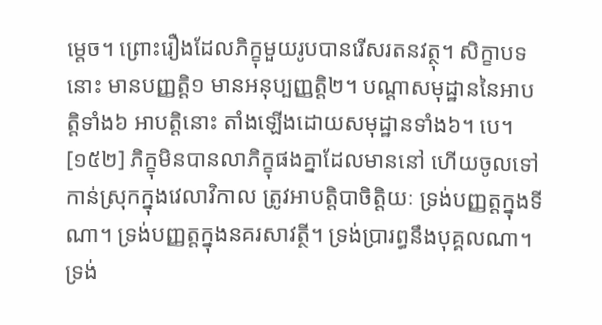ម្ដេច។ ព្រោះរឿងដែលភិក្ខុមួយរូបបានរើសរតនវត្ថុ។ សិក្ខាបទនោះ មានបញ្ញត្ដិ១ មានអនុប្បញ្ញត្ដិ២។ បណ្ដាសមុដ្ឋាននៃអាបត្ដិទាំង៦ អាបត្ដិនោះ តាំងឡើងដោយសមុដ្ឋានទាំង៦។ បេ។
[១៥២] ភិក្ខុមិនបានលាភិក្ខុផងគ្នាដែលមាននៅ ហើយចូលទៅ កាន់ស្រុកក្នុងវេលាវិកាល ត្រូវអាបត្ដិបាចិត្ដិយៈ ទ្រង់បញ្ញត្ដក្នុងទីណា។ ទ្រង់បញ្ញត្ដក្នុងនគរសាវត្ថី។ ទ្រង់ប្រារព្ធនឹងបុគ្គលណា។ ទ្រង់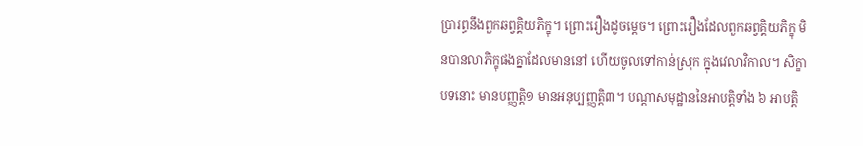ប្រារព្ធនឹងពួកឆព្វគ្គិយភិក្ខុ។ ព្រោះរឿងដូចម្ដេច។ ព្រោះរឿងដែលពួកឆព្វគ្គិយភិក្ខុ មិនបានលាភិក្ខុផងគ្នាដែលមាននៅ ហើយចូលទៅកាន់ស្រុក ក្នុងវេលាវិកាល។ សិក្ខាបទនោះ មានបញ្ញត្ដិ១ មានអនុប្បញ្ញត្ដិ៣។ បណ្ដាសមុដ្ឋាននៃអាបត្ដិទាំង ៦ អាបត្ដិ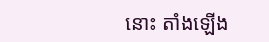នោះ តាំងឡើង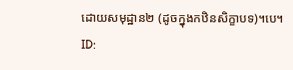ដោយសមុដ្ឋាន២ (ដូចក្នុងកឋិនសិក្ខាបទ)។បេ។
ID: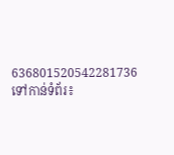636801520542281736
ទៅកាន់ទំព័រ៖